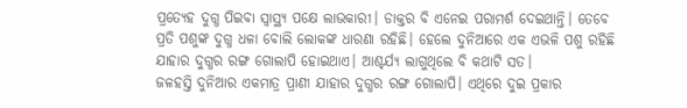ପ୍ରତ୍ୟେହ ଦୁଗ୍ଧ ପିଇବା ସ୍ବାସ୍ଥ୍ୟ ପକ୍ଷେ ଲାଭକାରୀ। ଡାକ୍ତର ବି ଏନେଇ ପରାମର୍ଶ ଦେଇଥାନ୍ତି। ତେବେ ପ୍ରତି ପଶୁଙ୍କ ଦୁଗ୍ଧ ଧଳା ବୋଲି ଲୋକଙ୍କ ଧାରଣା ରହିଛି। ହେଲେ ଦୁନିଆରେ ଏକ ଏଭଳି ପଶୁ ରହିଛି ଯାହାର ଦୁଗ୍ଧର ରଙ୍ଗ ଗୋଲାପି ହୋଇଥାଏ। ଆଶ୍ଚର୍ଯ୍ୟ ଲାଗୁଥିଲେ ବି କଥାଟି ସତ।
ଜଳହସ୍ତି ଦୁନିଆର ଏକମାତ୍ର ପ୍ରାଣୀ ଯାହାର ଦୁଗ୍ଧର ରଙ୍ଗ ଗୋଲାପି। ଏଥିରେ ଦୁଇ ପ୍ରକାର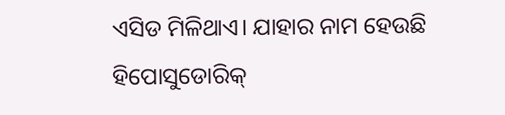ଏସିଡ ମିଳିଥାଏ। ଯାହାର ନାମ ହେଉଛି ହିପୋସୁଡୋରିକ୍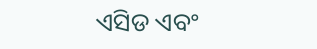ଏସିଡ ଏବଂ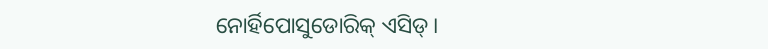ନୋର୍ହିପୋସୁଡୋରିକ୍ ଏସିଡ୍।